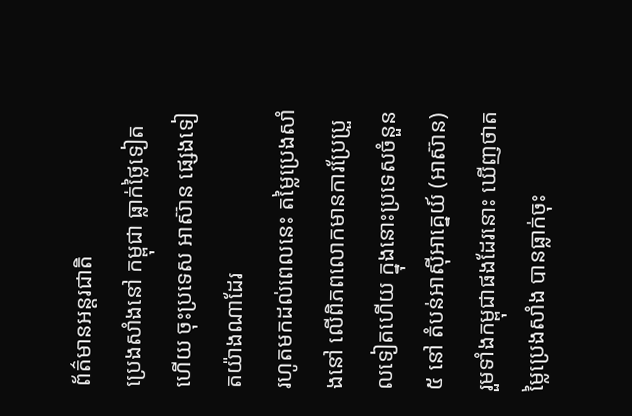ព័ត៌មានអន្ដរជាតិ
ប្រេងសាំងនៅ កម្ពុជា ធ្លាក់ថ្លៃទៀតហើយ ចុះប្រទេស អាស៊ាន ផ្សេងទៀតយ៉ាងណាដែរ
រហូតមកដល់ពេលនេះ តម្លៃប្រេងសាំងនៅ លើពិភពលោកមានការប្រែប្រួលទៀតហើយ ក្នុងនោះប្រទេសចំនួន ៥ នៅ តំបន់អាស៊ីអាគ្នេយ៍ (អាស៊ាន) រួមទាំងកម្ពុជាផងដែរនោះ ឃើញថាតម្លៃប្រេងសាំង បានធ្លាក់ចុះ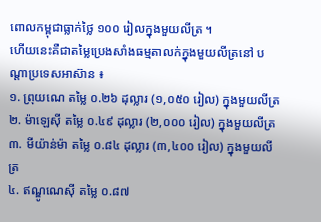ពោលកម្ពុជាធ្លាក់ថ្លៃ ១០០ រៀលក្នុងមួយលីត្រ ។
ហើយនេះគឺជាតម្លៃប្រេងសាំងធម្មតាលក់ក្នុងមួយលីត្រនៅ បណ្ដាប្រទេសអាស៊ាន ៖
១. ព្រុយណេ តម្លៃ ០.២៦ ដុល្លារ (១,០៥០ រៀល) ក្នុងមួយលីត្រ
២. ម៉ាឡេស៊ី តម្លៃ ០.៤៩ ដុល្លារ (២,០០០ រៀល) ក្នុងមួយលីត្រ
៣. មីយ៉ាន់ម៉ា តម្លៃ ០.៨៤ ដុល្លារ (៣,៤០០ រៀល) ក្នុងមួយលីត្រ
៤. ឥណ្ឌូណេស៊ី តម្លៃ ០.៨៧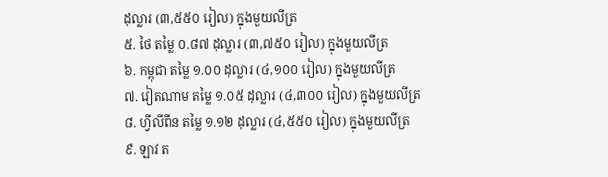ដុល្លារ (៣,៥៥០ រៀល) ក្នុងមួយលីត្រ
៥. ថៃ តម្លៃ ០.៨៧ ដុល្លារ (៣,៧៥០ រៀល) ក្នុងមួយលីត្រ
៦. កម្ពុជា តម្លៃ ១.០០ ដុល្លារ (៤,១០០ រៀល) ក្នុងមួយលីត្រ
៧. វៀតណាម តម្លៃ ១.០៥ ដុល្លារ (៤,៣០០ រៀល) ក្នុងមួយលីត្រ
៨. ហ្វីលីពីន តម្លៃ ១.១២ ដុល្លារ (៤,៥៥០ រៀល) ក្នុងមួយលីត្រ
៩. ឡាវ ត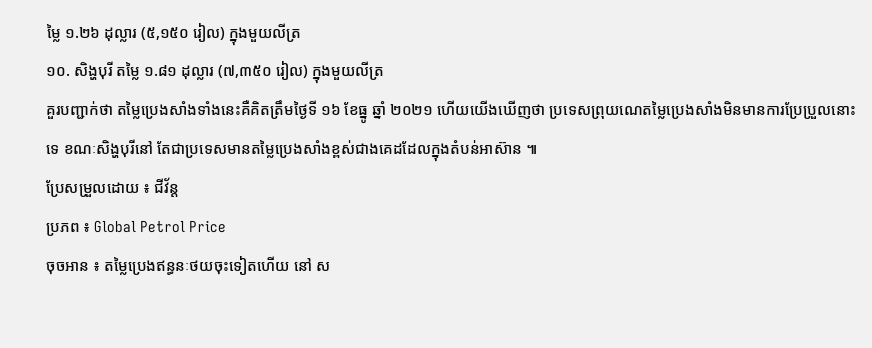ម្លៃ ១.២៦ ដុល្លារ (៥,១៥០ រៀល) ក្នុងមួយលីត្រ
១០. សិង្ហបុរី តម្លៃ ១.៨១ ដុល្លារ (៧,៣៥០ រៀល) ក្នុងមួយលីត្រ
គួរបញ្ជាក់ថា តម្លៃប្រេងសាំងទាំងនេះគឺគិតត្រឹមថ្ងៃទី ១៦ ខែធ្នូ ឆ្នាំ ២០២១ ហើយយើងឃើញថា ប្រទេសព្រុយណេតម្លៃប្រេងសាំងមិនមានការប្រែប្រួលនោះទេ ខណៈសិង្ហបុរីនៅ តែជាប្រទេសមានតម្លៃប្រេងសាំងខ្ពស់ជាងគេដដែលក្នុងតំបន់អាស៊ាន ៕
ប្រែសម្រួលដោយ ៖ ជីវ័ន្ត
ប្រភព ៖ Global Petrol Price
ចុចអាន ៖ តម្លៃប្រេងឥន្ធនៈថយចុះទៀតហើយ នៅ ស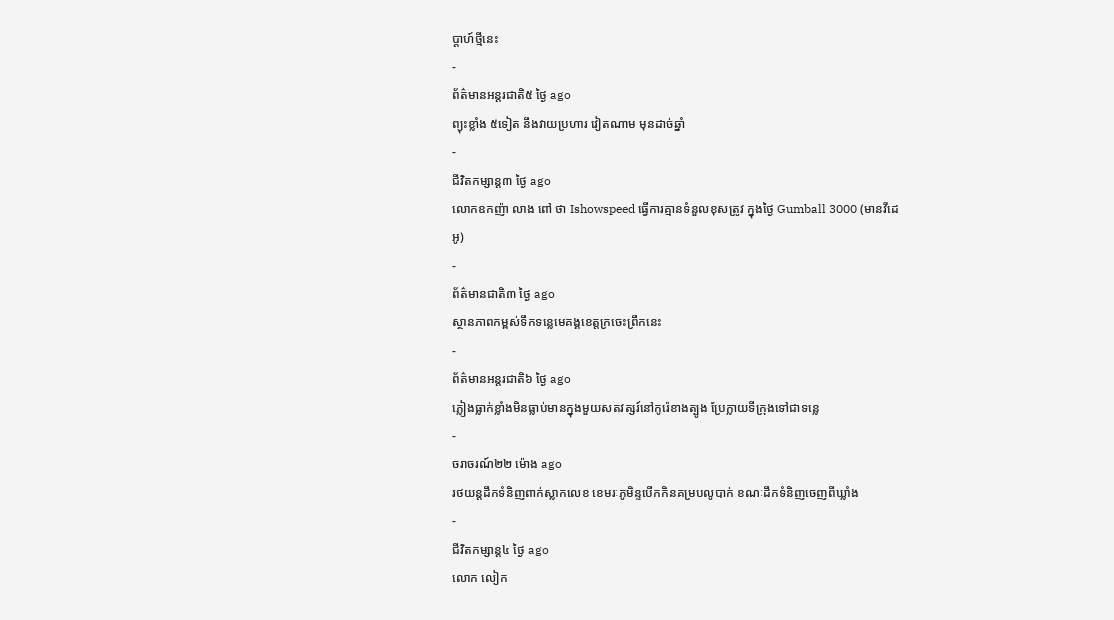ប្តាហ៍ថ្មីនេះ
-
ព័ត៌មានអន្ដរជាតិ៥ ថ្ងៃ ago
ព្យុះខ្លាំង ៥ទៀត នឹងវាយប្រហារ វៀតណាម មុនដាច់ឆ្នាំ
-
ជីវិតកម្សាន្ដ៣ ថ្ងៃ ago
លោកឧកញ៉ា លាង ពៅ ថា Ishowspeed ធ្វើការគ្មានទំនួលខុសត្រូវ ក្នុងថ្ងៃ Gumball 3000 (មានវីដេអូ)
-
ព័ត៌មានជាតិ៣ ថ្ងៃ ago
ស្ថានភាពកម្ពស់ទឹកទន្លេមេគង្គខេត្តក្រចេះព្រឹកនេះ
-
ព័ត៌មានអន្ដរជាតិ៦ ថ្ងៃ ago
ភ្លៀងធ្លាក់ខ្លាំងមិនធ្លាប់មានក្នុងមួយសតវត្សរ៍នៅកូរ៉េខាងត្បូង ប្រែក្លាយទីក្រុងទៅជាទន្លេ
-
ចរាចរណ៍២២ ម៉ោង ago
រថយន្តដឹកទំនិញពាក់ស្លាកលេខ ខេមរៈភូមិន្ទបើកកិនគម្របលូបាក់ ខណៈដឹកទំនិញចេញពីឃ្លាំង
-
ជីវិតកម្សាន្ដ៤ ថ្ងៃ ago
លោក លៀក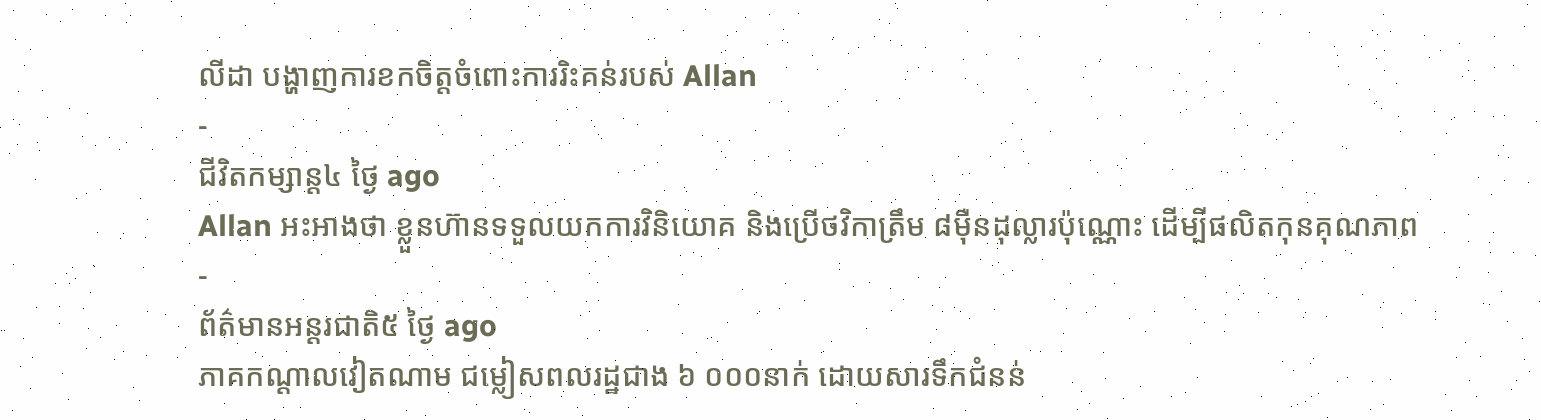លីដា បង្ហាញការខកចិត្តចំពោះការរិះគន់របស់ Allan
-
ជីវិតកម្សាន្ដ៤ ថ្ងៃ ago
Allan អះអាងថា ខ្លួនហ៊ានទទួលយកការវិនិយោគ និងប្រើថវិកាត្រឹម ៨មុឺនដុល្លារប៉ុណ្ណោះ ដើម្បីផលិតកុនគុណភាព
-
ព័ត៌មានអន្ដរជាតិ៥ ថ្ងៃ ago
ភាគកណ្តាលវៀតណាម ជម្លៀសពលរដ្ឋជាង ៦ ០០០នាក់ ដោយសារទឹកជំនន់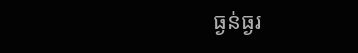ធ្ងន់ធ្ងរ